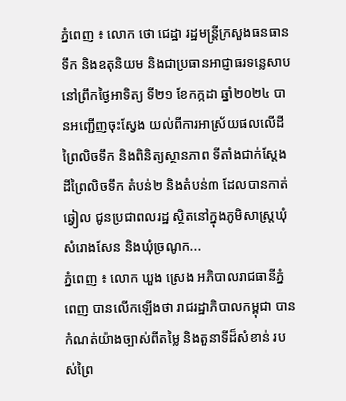ភ្នំពេញ ៖ លោក ថោ ជេដ្ឋា រដ្ឋមន្រ្តីក្រសួងធនធានទឹក និងឧតុនិយម និងជាប្រធានអាជ្ញាធរទន្លេសាប នៅព្រឹកថ្ងៃអាទិត្យ ទី២១ ខែកក្កដា ឆ្នាំ២០២៤ បានអញ្ជើញចុះស្វែង យល់ពីការអាស្រ័យផលលើដីព្រៃលិចទឹក និងពិនិត្យស្ថានភាព ទីតាំងជាក់ស្តែងដីព្រៃលិចទឹក តំបន់២ និងតំបន់៣ ដែលបានកាត់ឆ្វៀល ជូនប្រជាពលរដ្ឋ ស្ថិតនៅក្នុងភូមិសាស្ត្រឃុំសំរោងសែន និងឃុំច្រណូក...
ភ្នំពេញ ៖ លោក ឃួង ស្រេង អភិបាលរាជធានីភ្នំពេញ បានលើកឡើងថា រាជរដ្ឋាភិបាលកម្ពុជា បានកំណត់យ៉ាងច្បាស់ពីតម្លៃ និងតួនាទីដ៏សំខាន់ របស់ព្រៃ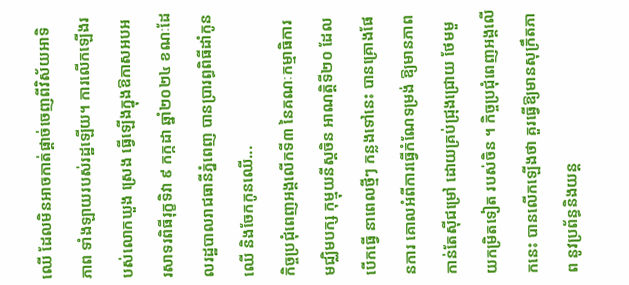ឈើ ដែលមិនអាចកាត់ផ្តាច់ចេញពីវិស័យអាទិភាព ទាំងឡាយរបស់រដ្ឋឡើយ។ ការលើកឡើងរបស់លោកឃួង ស្រេង ធ្វើឡើងក្នុងឱកាសអបអរសាទរពិធីរុក្ខទិវា ៩ កក្កដា ឆ្នាំ២០២៤ ខណៈដែលរដ្ឋបាលរាជធានីភ្នំពេញ បានប្រារព្ធពិធីដាំកូនឈើ និងចែកកូនឈើ...
កិច្ចប្រជុំពេញអង្គលើកទី៣ នៃគណៈកម្មាធិការមជ្ឈិមបក្ស កុម្មុយនីស្តចិន អាណត្តិទី២០ ដែលបើកធ្វើ នាពេលថ្មីៗ កន្លងទៅនេះ បានគ្រោងផែនការ គោលអំពីការធ្វើកំណែទម្រង់ ឱ្យមានភាពកាន់តែស៊ីជម្រៅ ដោយគ្រប់ជ្រុងជ្រោយ ថែមមួយកម្រិតទៀត របស់ចិន ។ កិច្ចប្រជុំពេញអង្គលើកនេះ បានលើកឡើងថា គួរធ្វើឱ្យមានសុក្រឹតភាព នូវប្រព័ន្ធនិងយន្ត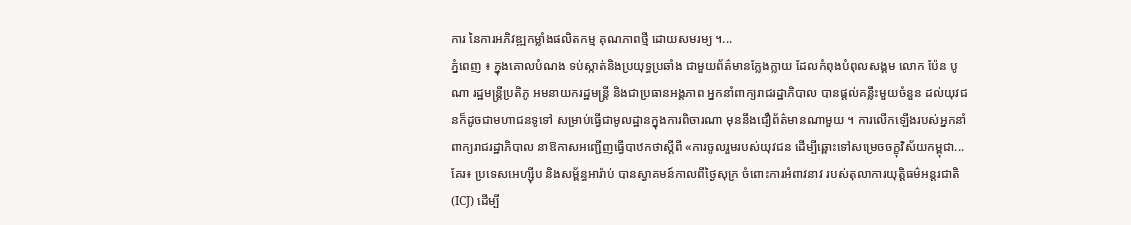ការ នៃការអភិវឌ្ឍកម្លាំងផលិតកម្ម គុណភាពថ្មី ដោយសមរម្យ ។...
ភ្នំពេញ ៖ ក្នុងគោលបំណង ទប់ស្កាត់និងប្រយុទ្ធប្រឆាំង ជាមួយព័ត៌មានក្លែងក្លាយ ដែលកំពុងបំពុលសង្គម លោក ប៉ែន បូណា រដ្ឋមន្រ្តីប្រតិភូ អមនាយករដ្ឋមន្រ្តី និងជាប្រធានអង្គភាព អ្នកនាំពាក្យរាជរដ្ឋាភិបាល បានផ្តល់គន្លឹះមួយចំនួន ដល់យុវជនក៏ដូចជាមហាជនទូទៅ សម្រាប់ធ្វើជាមូលដ្ឋានក្នុងការពិចារណា មុននឹងជឿព័ត៌មានណាមួយ ។ ការលើកឡើងរបស់អ្នកនាំពាក្យរាជរដ្ឋាភិបាល នាឱកាសអញ្ជើញធ្វើបាឋកថាស្តីពី «ការចូលរួមរបស់យុវជន ដើម្បីឆ្ពោះទៅសម្រេចចក្ខុវិស័យកម្ពុជា...
គែរ៖ ប្រទេសអេហ្ស៊ីប និងសម្ព័ន្ធអារ៉ាប់ បានស្វាគមន៍កាលពីថ្ងៃសុក្រ ចំពោះការអំពាវនាវ របស់តុលាការយុត្តិធម៌អន្តរជាតិ (ICJ) ដើម្បី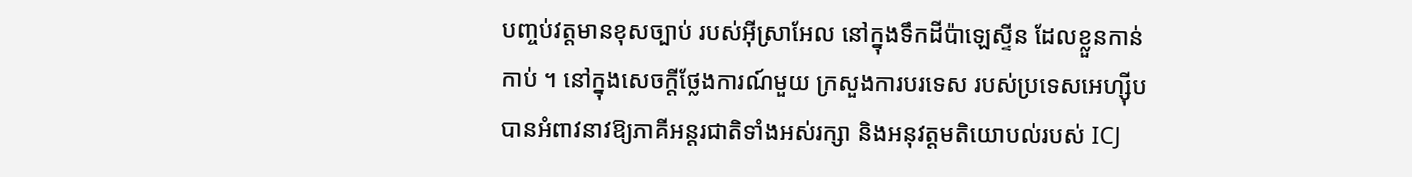បញ្ចប់វត្តមានខុសច្បាប់ របស់អ៊ីស្រាអែល នៅក្នុងទឹកដីប៉ាឡេស្ទីន ដែលខ្លួនកាន់កាប់ ។ នៅក្នុងសេចក្តីថ្លែងការណ៍មួយ ក្រសួងការបរទេស របស់ប្រទេសអេហ្ស៊ីប បានអំពាវនាវឱ្យភាគីអន្តរជាតិទាំងអស់រក្សា និងអនុវត្តមតិយោបល់របស់ ICJ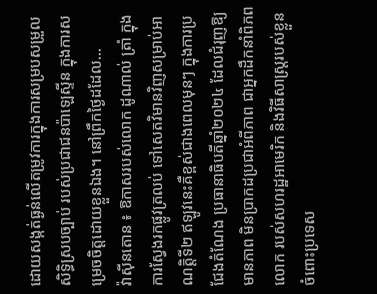ដោយសង្កត់ធ្ងន់លើតម្រូវការក្នុងការសម្របសម្រួលសិទ្ធិស្របច្បាប់ របស់ប្រជាជនប៉ាឡេស្ទីន ក្នុងការសម្រេចចិត្តដោយខ្លួនឯង។ នៅព្រឹកថ្ងៃដដែល...
វ៉ាស៊ីនតោន ៖ ឱកាសរបស់លោក ដូណាល់ ត្រាំ ក្នុងការស្វែងរកផ្លូវត្រលប់ ទៅសេតវិមានវិញសម្រាប់អាណត្តិទី២ ឥឡូវនេះគឺខ្ពស់ជាងពេលមុនៗ ក្នុងការប្រជែងតំណែង ប្រធានាធិបតីឆ្នាំ២០២៤ ដែលជំរុញឱ្យមានភាព មិនប្រាកដប្រជាអំពីភាព ជាអ្នកដឹកនាំពិភពលោក របស់សហរដ្ឋអាមេរិក និងវិធីសាស្រ្តរបស់ខ្លួន ចំពោះប្រទេស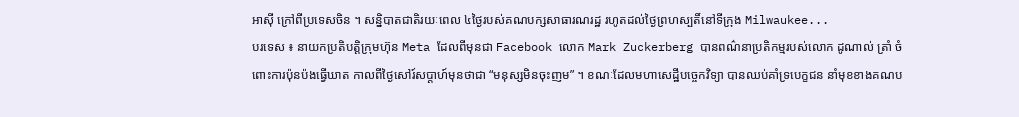អាស៊ី ក្រៅពីប្រទេសចិន ។ សន្និបាតជាតិរយៈពេល ៤ថ្ងៃរបស់គណបក្សសាធារណរដ្ឋ រហូតដល់ថ្ងៃព្រហស្បតិ៍នៅទីក្រុង Milwaukee...
បរទេស ៖ នាយកប្រតិបត្តិក្រុមហ៊ុន Meta ដែលពីមុនជា Facebook លោក Mark Zuckerberg បានពណ៌នាប្រតិកម្មរបស់លោក ដូណាល់ ត្រាំ ចំពោះការប៉ុនប៉ងធ្វើឃាត កាលពីថ្ងៃសៅរ៍សប្តាហ៍មុនថាជា “មនុស្សមិនចុះញម” ។ ខណៈដែលមហាសេដ្ឋីបច្ចេកវិទ្យា បានឈប់គាំទ្របេក្ខជន នាំមុខខាងគណប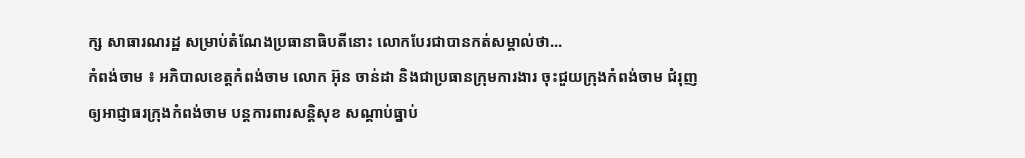ក្ស សាធារណរដ្ឋ សម្រាប់តំណែងប្រធានាធិបតីនោះ លោកបែរជាបានកត់សម្គាល់ថា...
កំពង់ចាម ៖ អភិបាលខេត្តកំពង់ចាម លោក អ៊ុន ចាន់ដា និងជាប្រធានក្រុមការងារ ចុះជួយក្រុងកំពង់ចាម ជំរុញឲ្យអាជ្ញាធរក្រុងកំពង់ចាម បន្តការពារសន្តិសុខ សណ្ដាប់ធ្នាប់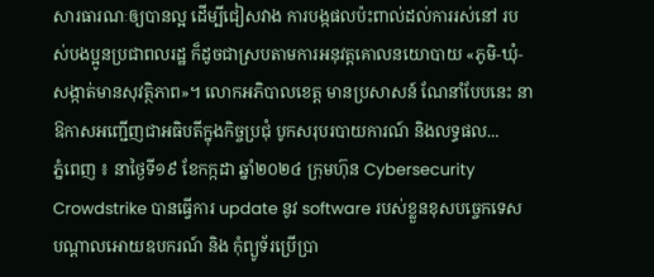សារធារណៈឲ្យបានល្អ ដើម្បីជៀសវាង ការបង្កផលប៉ះពាល់ដល់ការរស់នៅ របស់បងប្អូនប្រជាពលរដ្ឋ ក៏ដូចជាស្របតាមការអនុវត្តគោលនយោបាយ «ភូមិ-ឃុំ-សង្កាត់មានសុវត្ថិភាព»។ លោកអភិបាលខេត្ត មានប្រសាសន៍ ណែនាំបែបនេះ នាឱកាសអញ្ជើញជាអធិបតីក្នុងកិច្ចប្រជុំ បូកសរុបរបាយការណ៍ និងលទ្ធផល...
ភ្នំពេញ ៖ នាថ្ងៃទី១៩ ខែកក្កដា ឆ្នាំ២០២៤ ក្រុមហ៊ុន Cybersecurity Crowdstrike បានធ្វើការ update នូវ software របស់ខ្លួនខុសបច្ចេកទេស បណ្តាលអោយឧបករណ៍ និង កុំព្យូទ័រប្រើប្រា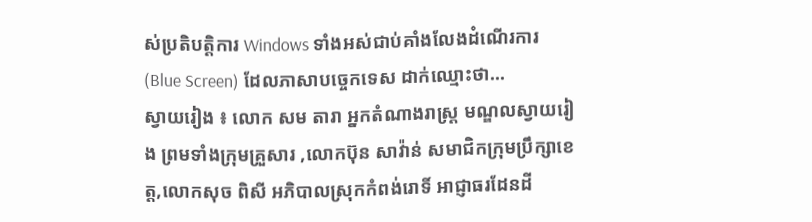ស់ប្រតិបត្តិការ Windows ទាំងអស់ជាប់គាំងលែងដំណើរការ (Blue Screen) ដែលភាសាបច្ចេកទេស ដាក់ឈ្មោះថា...
ស្វាយរៀង ៖ លោក សម តារា អ្នកតំណាងរាស្ត្រ មណ្ឌលស្វាយរៀង ព្រមទាំងក្រុមគ្រួសារ ,លោកប៊ុន សាវ៉ាន់ សមាជិកក្រុមប្រឹក្សាខេត្ត,លោកសុច ពិសី អភិបាលស្រុកកំពង់រោទិ៍ អាជ្ញាធរដែនដី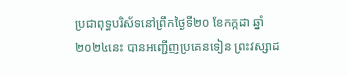ប្រជាពុទ្ធបរិស័ទនៅព្រឹកថ្ងៃទី២០ ខែកក្កដា ឆ្នាំ២០២៤នេះ បានអញ្ជើញប្រគេនទៀន ព្រះវស្សាដ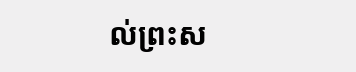ល់ព្រះស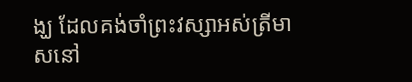ង្ឃ ដែលគង់ចាំព្រះវស្សាអស់ត្រីមាសនៅ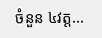ចំនួន ៤វត្ត...